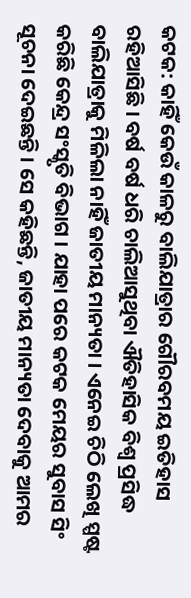କଟକ: କାହିଁ କେଉଁ କାଳରୁ ବାଲିଯାତ୍ରାର ଗୌରବମୟ ଇତିହାସ ରହିଆସିଛି । ବର୍ଷ ବର୍ଷ ଧରି ଚାଲିଆସୁଥିବା ଐତିହାସିକ ବିଶ୍ୱ ପ୍ରସିଦ୍ଧ ବାଲିଯାତ୍ରାକୁ ମିଳିଲା ନାହିଁ ଜାତୀୟ ମାନ୍ୟତା । ଏନେଇ ଚିଠି ଲେଖି ସ୍ପଷ୍ଟ କରିଛି କେନ୍ଦ୍ର ସଂସ୍କୃତି ବିଭାଗ । ଯାହା ପରେ କଟକ ମେୟର ସୁବାସ ସିଂ ସୂଚନା ଦେଇଛନ୍ତି । ସେ କହିଛନ୍ତି, ଜାତୀୟ ମାନ୍ୟତା ଦେବାକୁ ଆମର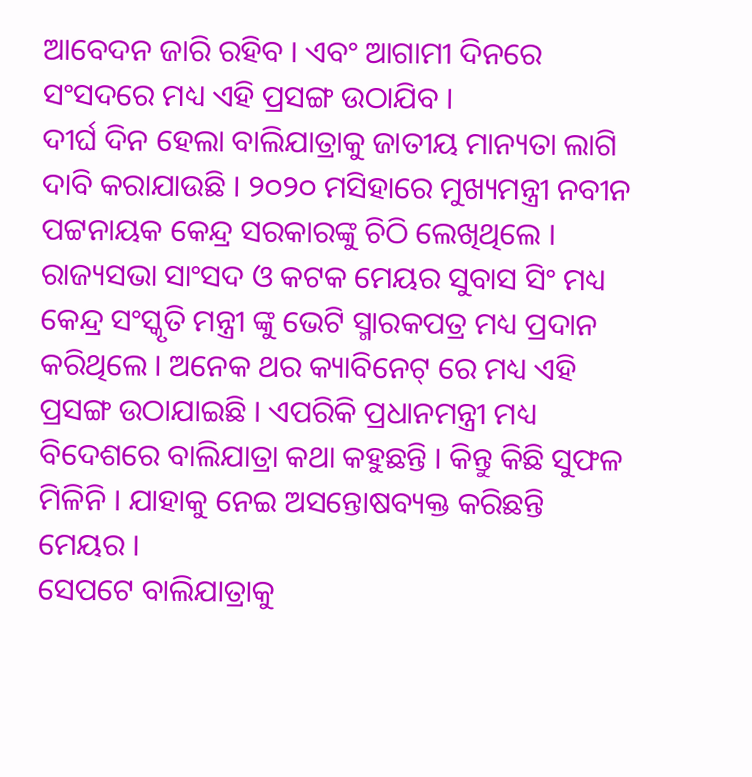ଆବେଦନ ଜାରି ରହିବ । ଏବଂ ଆଗାମୀ ଦିନରେ ସଂସଦରେ ମଧ୍ୟ ଏହି ପ୍ରସଙ୍ଗ ଉଠାଯିବ ।
ଦୀର୍ଘ ଦିନ ହେଲା ବାଲିଯାତ୍ରାକୁ ଜାତୀୟ ମାନ୍ୟତା ଲାଗି ଦାବି କରାଯାଉଛି । ୨୦୨୦ ମସିହାରେ ମୁଖ୍ୟମନ୍ତ୍ରୀ ନବୀନ ପଟ୍ଟନାୟକ କେନ୍ଦ୍ର ସରକାରଙ୍କୁ ଚିଠି ଲେଖିଥିଲେ । ରାଜ୍ୟସଭା ସାଂସଦ ଓ କଟକ ମେୟର ସୁବାସ ସିଂ ମଧ୍ୟ କେନ୍ଦ୍ର ସଂସ୍କୃତି ମନ୍ତ୍ରୀ ଙ୍କୁ ଭେଟି ସ୍ମାରକପତ୍ର ମଧ୍ୟ ପ୍ରଦାନ କରିଥିଲେ । ଅନେକ ଥର କ୍ୟାବିନେଟ୍ ରେ ମଧ୍ୟ ଏହି ପ୍ରସଙ୍ଗ ଉଠାଯାଇଛି । ଏପରିକି ପ୍ରଧାନମନ୍ତ୍ରୀ ମଧ୍ୟ ବିଦେଶରେ ବାଲିଯାତ୍ରା କଥା କହୁଛନ୍ତି । କିନ୍ତୁ କିଛି ସୁଫଳ ମିଳିନି । ଯାହାକୁ ନେଇ ଅସନ୍ତୋଷବ୍ୟକ୍ତ କରିଛନ୍ତି ମେୟର ।
ସେପଟେ ବାଲିଯାତ୍ରାକୁ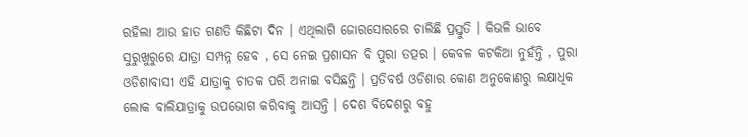ରହିଲା ଆଉ ହାତ ଗଣତି କିଛିଟା ଦିନ । ଏଥିଲାଗି ଜୋରସୋରରେ ଚାଲିଛି ପ୍ରସ୍ତୁତି । କିଭଳି ଭାବେ ସୁରୁଖୁରୁରେ ଯାତ୍ରା ସମ୍ପନ୍ନ ହେବ , ସେ ନେଇ ପ୍ରଶାସନ ବି ପୁରା ତତ୍ପର । କେବଳ କଟକିଆ ନୁହଁନ୍ତି , ପୁରା ଓଡିଶାବାସୀ ଏହି ଯାତ୍ରାକୁ ଚାତକ ପରି ଅନାଇ ବସିଛନ୍ତି । ପ୍ରତିବର୍ଷ ଓଡିଶାର କୋଣ ଅନୁକୋଣରୁ ଲକ୍ଷାଧିକ ଲୋକ ବାଲିଯାତ୍ରାକୁ ଉପଭୋଗ କରିବାକୁ ଆସନ୍ତି । ଦେଶ ବିଦେଶରୁ ବହୁ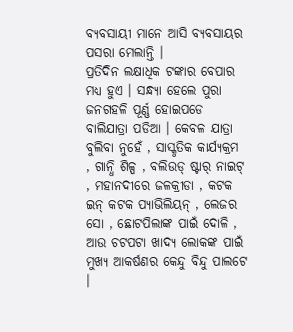ବ୍ୟବସାୟୀ ମାନେ ଆସି ବ୍ୟବସାୟର ପସରା ମେଲାନ୍ତି ।
ପ୍ରତିଦିନ ଲକ୍ଷାଧିକ ଟଙ୍କାର ବେପାର ମଧ୍ୟ ହୁଏ । ସନ୍ଧ୍ୟା ହେଲେ ପୁରା ଜନଗହଳି ପୂର୍ଣ୍ଣ ହୋଇପଡେ ବାଲିଯାତ୍ରା ପଡିଆ । କେବଳ ଯାତ୍ରା ବୁଲିବା ନୁହେଁ , ସାସ୍କୃତିକ କାର୍ଯ୍ୟକ୍ରମ , ଗାନ୍ଧି ଶିଳ୍ପ , ବଲିଉଡ୍ ଷ୍ଟାର୍ ନାଇଟ୍ , ମହାନଦୀରେ ଜଳକ୍ରୀଡା , କଟକ ଇନ୍ କଟକ ପ୍ୟାଭିଲିୟନ୍ , ଲେଜର ସୋ , ଛୋଟପିଲାଙ୍କ ପାଇଁ ଦୋଳି , ଆଉ ଚଟପଟା ଖାଦ୍ୟ ଲୋକଙ୍କ ପାଇଁ ମୁଖ୍ୟ ଆକର୍ଷଣର କେନ୍ଦୁ ବିନ୍ଦୁ ପାଲଟେ ।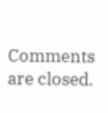Comments are closed.